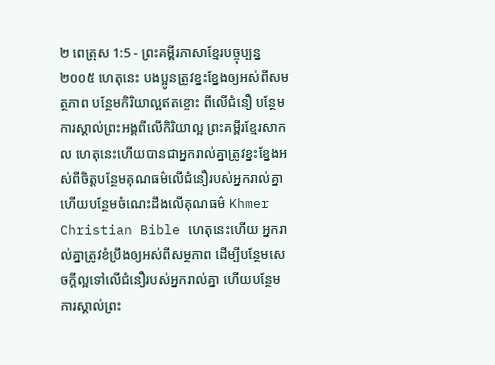២ ពេត្រុស 1:5 - ព្រះគម្ពីរភាសាខ្មែរបច្ចុប្បន្ន ២០០៥ ហេតុនេះ បងប្អូនត្រូវខ្នះខ្នែងឲ្យអស់ពីសមត្ថភាព បន្ថែមកិរិយាល្អឥតខ្ចោះ ពីលើជំនឿ បន្ថែមការស្គាល់ព្រះអង្គពីលើកិរិយាល្អ ព្រះគម្ពីរខ្មែរសាកល ហេតុនេះហើយបានជាអ្នករាល់គ្នាត្រូវខ្នះខ្នែងអស់ពីចិត្តបន្ថែមគុណធម៌លើជំនឿរបស់អ្នករាល់គ្នា ហើយបន្ថែមចំណេះដឹងលើគុណធម៌ Khmer Christian Bible ហេតុនេះហើយ អ្នករាល់គ្នាត្រូវខំប្រឹងឲ្យអស់ពីសម្ថភាព ដើម្បីបន្ថែមសេចក្ដីល្អទៅលើជំនឿរបស់អ្នករាល់គ្នា ហើយបន្ថែមការស្គាល់ព្រះ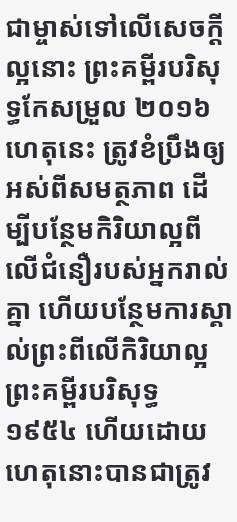ជាម្ចាស់ទៅលើសេចក្ដីល្អនោះ ព្រះគម្ពីរបរិសុទ្ធកែសម្រួល ២០១៦ ហេតុនេះ ត្រូវខំប្រឹងឲ្យអស់ពីសមត្ថភាព ដើម្បីបន្ថែមកិរិយាល្អពីលើជំនឿរបស់អ្នករាល់គ្នា ហើយបន្ថែមការស្គាល់ព្រះពីលើកិរិយាល្អ ព្រះគម្ពីរបរិសុទ្ធ ១៩៥៤ ហើយដោយហេតុនោះបានជាត្រូវ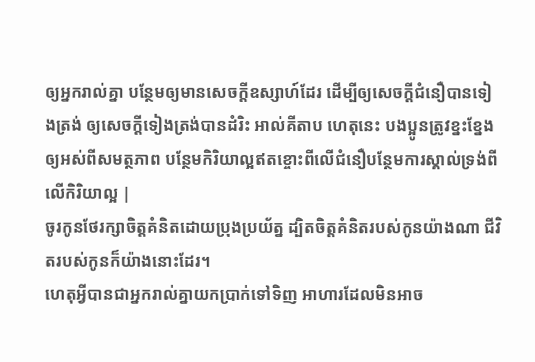ឲ្យអ្នករាល់គ្នា បន្ថែមឲ្យមានសេចក្ដីឧស្សាហ៍ដែរ ដើម្បីឲ្យសេចក្ដីជំនឿបានទៀងត្រង់ ឲ្យសេចក្ដីទៀងត្រង់បានដំរិះ អាល់គីតាប ហេតុនេះ បងប្អូនត្រូវខ្នះខ្នែងឲ្យអស់ពីសមត្ថភាព បន្ថែមកិរិយាល្អឥតខ្ចោះពីលើជំនឿបន្ថែមការស្គាល់ទ្រង់ពីលើកិរិយាល្អ |
ចូរកូនថែរក្សាចិត្តគំនិតដោយប្រុងប្រយ័ត្ន ដ្បិតចិត្តគំនិតរបស់កូនយ៉ាងណា ជីវិតរបស់កូនក៏យ៉ាងនោះដែរ។
ហេតុអ្វីបានជាអ្នករាល់គ្នាយកប្រាក់ទៅទិញ អាហារដែលមិនអាច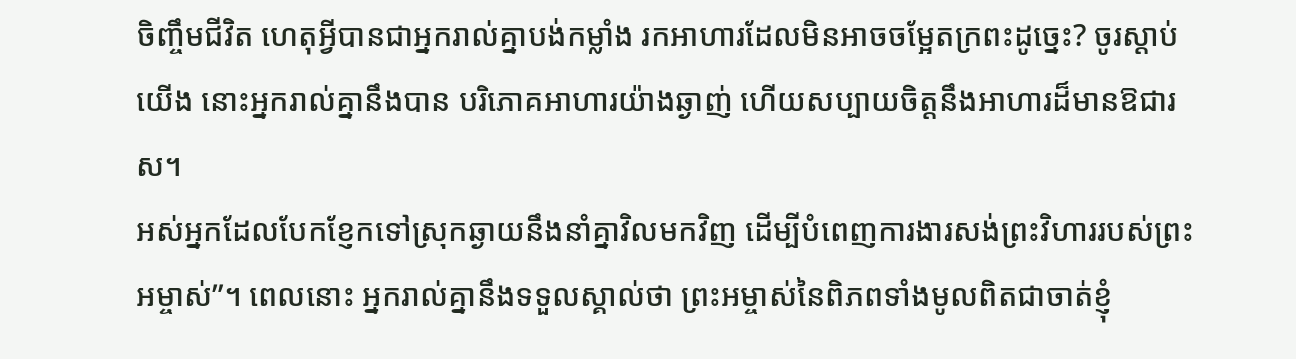ចិញ្ចឹមជីវិត ហេតុអ្វីបានជាអ្នករាល់គ្នាបង់កម្លាំង រកអាហារដែលមិនអាចចម្អែតក្រពះដូច្នេះ? ចូរស្ដាប់យើង នោះអ្នករាល់គ្នានឹងបាន បរិភោគអាហារយ៉ាងឆ្ងាញ់ ហើយសប្បាយចិត្តនឹងអាហារដ៏មានឱជារស។
អស់អ្នកដែលបែកខ្ញែកទៅស្រុកឆ្ងាយនឹងនាំគ្នាវិលមកវិញ ដើម្បីបំពេញការងារសង់ព្រះវិហាររបស់ព្រះអម្ចាស់”។ ពេលនោះ អ្នករាល់គ្នានឹងទទួលស្គាល់ថា ព្រះអម្ចាស់នៃពិភពទាំងមូលពិតជាចាត់ខ្ញុំ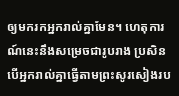ឲ្យមករកអ្នករាល់គ្នាមែន។ ហេតុការណ៍នេះនឹងសម្រេចជារូបរាង ប្រសិនបើអ្នករាល់គ្នាធ្វើតាមព្រះសូរសៀងរប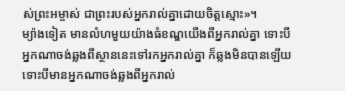ស់ព្រះអម្ចាស់ ជាព្រះរបស់អ្នករាល់គ្នាដោយចិត្តស្មោះ»។
ម្យ៉ាងទៀត មានលំហមួយយ៉ាងធំខណ្ឌយើងពីអ្នករាល់គ្នា ទោះបីអ្នកណាចង់ឆ្លងពីស្ថាននេះទៅរកអ្នករាល់គ្នា ក៏ឆ្លងមិនបានឡើយ ទោះបីមានអ្នកណាចង់ឆ្លងពីអ្នករាល់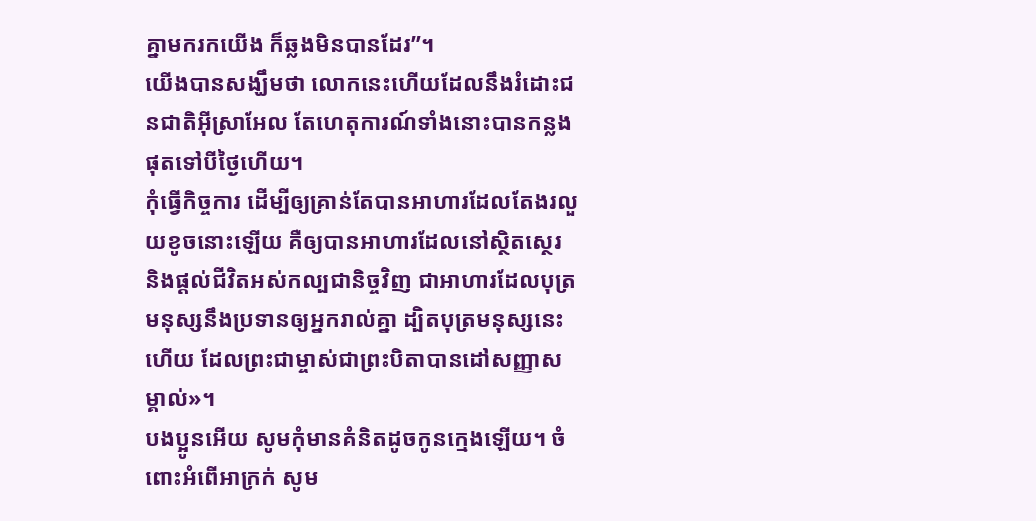គ្នាមករកយើង ក៏ឆ្លងមិនបានដែរ”។
យើងបានសង្ឃឹមថា លោកនេះហើយដែលនឹងរំដោះជនជាតិអ៊ីស្រាអែល តែហេតុការណ៍ទាំងនោះបានកន្លងផុតទៅបីថ្ងៃហើយ។
កុំធ្វើកិច្ចការ ដើម្បីឲ្យគ្រាន់តែបានអាហារដែលតែងរលួយខូចនោះឡើយ គឺឲ្យបានអាហារដែលនៅស្ថិតស្ថេរ និងផ្ដល់ជីវិតអស់កល្បជានិច្ចវិញ ជាអាហារដែលបុត្រមនុស្សនឹងប្រទានឲ្យអ្នករាល់គ្នា ដ្បិតបុត្រមនុស្សនេះហើយ ដែលព្រះជាម្ចាស់ជាព្រះបិតាបានដៅសញ្ញាសម្គាល់»។
បងប្អូនអើយ សូមកុំមានគំនិតដូចកូនក្មេងឡើយ។ ចំពោះអំពើអាក្រក់ សូម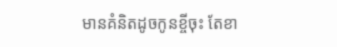មានគំនិតដូចកូនខ្ចីចុះ តែខា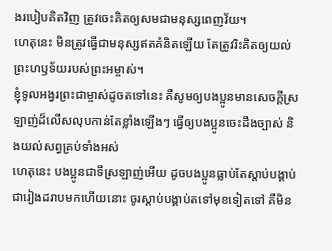ងរបៀបគិតវិញ ត្រូវចេះគិតឲ្យសមជាមនុស្សពេញវ័យ។
ហេតុនេះ មិនត្រូវធ្វើជាមនុស្សឥតគំនិតឡើយ តែត្រូវរិះគិតឲ្យយល់ព្រះហឫទ័យរបស់ព្រះអម្ចាស់។
ខ្ញុំទូលអង្វរព្រះជាម្ចាស់ដូចតទៅនេះ គឺសូមឲ្យបងប្អូនមានសេចក្ដីស្រឡាញ់ដ៏លើសលុបកាន់តែខ្លាំងឡើងៗ ធ្វើឲ្យបងប្អូនចេះដឹងច្បាស់ និងយល់សព្វគ្រប់ទាំងអស់
ហេតុនេះ បងប្អូនជាទីស្រឡាញ់អើយ ដូចបងប្អូនធ្លាប់តែស្ដាប់បង្គាប់ជារៀងដរាបមកហើយនោះ ចូរស្ដាប់បង្គាប់តទៅមុខទៀតទៅ គឺមិន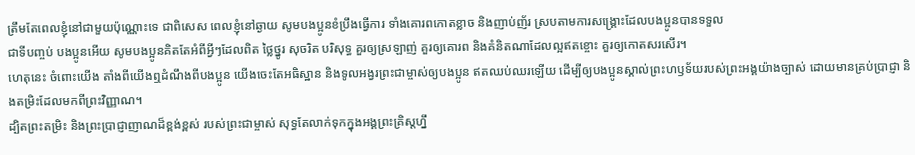ត្រឹមតែពេលខ្ញុំនៅជាមួយប៉ុណ្ណោះទេ ជាពិសេស ពេលខ្ញុំនៅឆ្ងាយ សូមបងប្អូនខំប្រឹងធ្វើការ ទាំងគោរពកោតខ្លាច និងញាប់ញ័រ ស្របតាមការសង្គ្រោះដែលបងប្អូនបានទទួល
ជាទីបញ្ចប់ បងប្អូនអើយ សូមបងប្អូនគិតតែអំពីអ្វីៗដែលពិត ថ្លៃថ្នូរ សុចរិត បរិសុទ្ធ គួរឲ្យស្រឡាញ់ គួរឲ្យគោរព និងគំនិតណាដែលល្អឥតខ្ចោះ គួរឲ្យកោតសរសើរ។
ហេតុនេះ ចំពោះយើង តាំងពីយើងឮដំណឹងពីបងប្អូន យើងចេះតែអធិស្ឋាន និងទូលអង្វរព្រះជាម្ចាស់ឲ្យបងប្អូន ឥតឈប់ឈរឡើយ ដើម្បីឲ្យបងប្អូនស្គាល់ព្រះហឫទ័យរបស់ព្រះអង្គយ៉ាងច្បាស់ ដោយមានគ្រប់ប្រាជ្ញា និងតម្រិះដែលមកពីព្រះវិញ្ញាណ។
ដ្បិតព្រះតម្រិះ និងព្រះប្រាជ្ញាញាណដ៏ខ្ពង់ខ្ពស់ របស់ព្រះជាម្ចាស់ សុទ្ធតែលាក់ទុកក្នុងអង្គព្រះគ្រិស្តហ្នឹ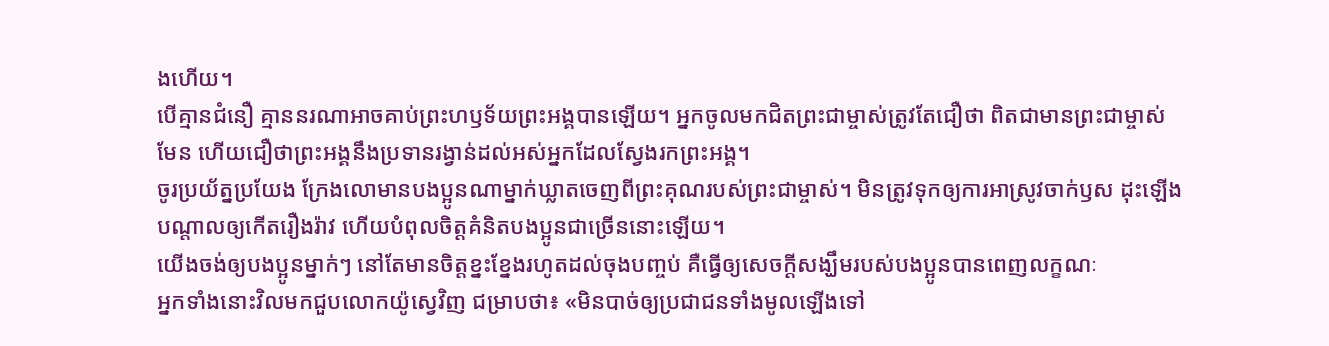ងហើយ។
បើគ្មានជំនឿ គ្មាននរណាអាចគាប់ព្រះហឫទ័យព្រះអង្គបានឡើយ។ អ្នកចូលមកជិតព្រះជាម្ចាស់ត្រូវតែជឿថា ពិតជាមានព្រះជាម្ចាស់មែន ហើយជឿថាព្រះអង្គនឹងប្រទានរង្វាន់ដល់អស់អ្នកដែលស្វែងរកព្រះអង្គ។
ចូរប្រយ័ត្នប្រយែង ក្រែងលោមានបងប្អូនណាម្នាក់ឃ្លាតចេញពីព្រះគុណរបស់ព្រះជាម្ចាស់។ មិនត្រូវទុកឲ្យការអាស្រូវចាក់ឫស ដុះឡើងបណ្ដាលឲ្យកើតរឿងរ៉ាវ ហើយបំពុលចិត្តគំនិតបងប្អូនជាច្រើននោះឡើយ។
យើងចង់ឲ្យបងប្អូនម្នាក់ៗ នៅតែមានចិត្តខ្នះខ្នែងរហូតដល់ចុងបញ្ចប់ គឺធ្វើឲ្យសេចក្ដីសង្ឃឹមរបស់បងប្អូនបានពេញលក្ខណៈ
អ្នកទាំងនោះវិលមកជួបលោកយ៉ូស្វេវិញ ជម្រាបថា៖ «មិនបាច់ឲ្យប្រជាជនទាំងមូលឡើងទៅ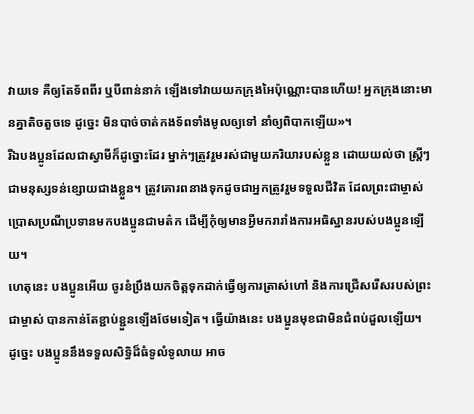វាយទេ គឺឲ្យតែទ័ពពីរ ឬបីពាន់នាក់ ឡើងទៅវាយយកក្រុងអៃប៉ុណ្ណោះបានហើយ! អ្នកក្រុងនោះមានគ្នាតិចតួចទេ ដូច្នេះ មិនបាច់ចាត់កងទ័ពទាំងមូលឲ្យទៅ នាំឲ្យពិបាកឡើយ»។
រីឯបងប្អូនដែលជាស្វាមីក៏ដូច្នោះដែរ ម្នាក់ៗត្រូវរួមរស់ជាមួយភរិយារបស់ខ្លួន ដោយយល់ថា ស្ត្រីៗជាមនុស្សទន់ខ្សោយជាងខ្លួន។ ត្រូវគោរពនាងទុកដូចជាអ្នកត្រូវរួមទទួលជីវិត ដែលព្រះជាម្ចាស់ប្រោសប្រណីប្រទានមកបងប្អូនជាមត៌ក ដើម្បីកុំឲ្យមានអ្វីមករារាំងការអធិស្ឋានរបស់បងប្អូនឡើយ។
ហេតុនេះ បងប្អូនអើយ ចូរខំប្រឹងយកចិត្តទុកដាក់ធ្វើឲ្យការត្រាស់ហៅ និងការជ្រើសរើសរបស់ព្រះជាម្ចាស់ បានកាន់តែខ្ជាប់ខ្ជួនឡើងថែមទៀត។ ធ្វើយ៉ាងនេះ បងប្អូនមុខជាមិនជំពប់ដួលឡើយ។
ដូច្នេះ បងប្អូននឹងទទួលសិទ្ធិដ៏ធំទូលំទូលាយ អាច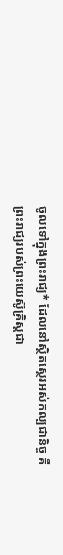ចូលទៅក្នុងព្រះរាជ្យ* ដែលនៅស្ថិតស្ថេរអស់កល្បជានិច្ច គឺព្រះរាជ្យរបស់ព្រះយេស៊ូគ្រិស្តជា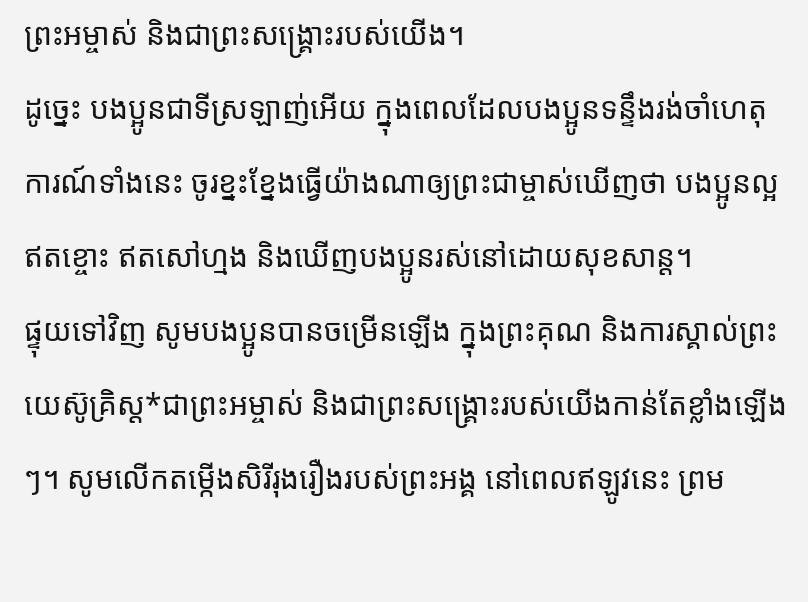ព្រះអម្ចាស់ និងជាព្រះសង្គ្រោះរបស់យើង។
ដូច្នេះ បងប្អូនជាទីស្រឡាញ់អើយ ក្នុងពេលដែលបងប្អូនទន្ទឹងរង់ចាំហេតុការណ៍ទាំងនេះ ចូរខ្នះខ្នែងធ្វើយ៉ាងណាឲ្យព្រះជាម្ចាស់ឃើញថា បងប្អូនល្អឥតខ្ចោះ ឥតសៅហ្មង និងឃើញបងប្អូនរស់នៅដោយសុខសាន្ត។
ផ្ទុយទៅវិញ សូមបងប្អូនបានចម្រើនឡើង ក្នុងព្រះគុណ និងការស្គាល់ព្រះយេស៊ូគ្រិស្ត*ជាព្រះអម្ចាស់ និងជាព្រះសង្គ្រោះរបស់យើងកាន់តែខ្លាំងឡើងៗ។ សូមលើកតម្កើងសិរីរុងរឿងរបស់ព្រះអង្គ នៅពេលឥឡូវនេះ ព្រម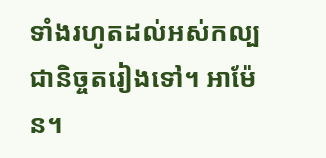ទាំងរហូតដល់អស់កល្បជានិច្ចតរៀងទៅ។ អាម៉ែន។